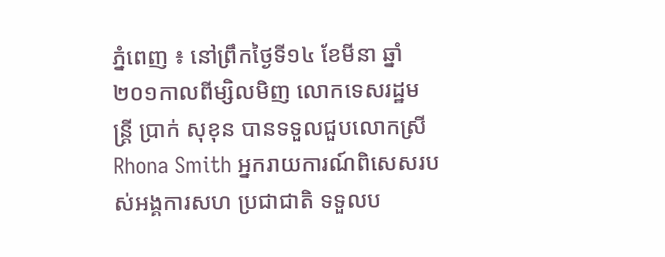ភ្នំពេញ ៖ នៅព្រឹកថ្ងៃទី១៤ ខែមីនា ឆ្នាំ២០១កាលពីម្សិលមិញ លោកទេសរដ្ឋមន្រ្តី ប្រាក់ សុខុន បានទទួលជួបលោកស្រី Rhona Smith អ្នករាយការណ៍ពិសេសរបស់អង្គការសហ ប្រជាជាតិ ទទួលប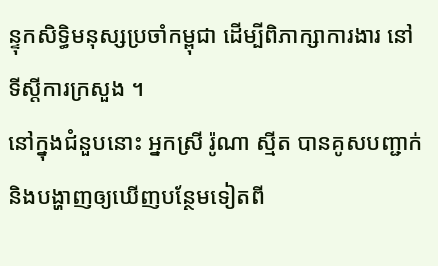ន្ទុកសិទ្ធិមនុស្សប្រចាំកម្ពុជា ដើម្បីពិភាក្សាការងារ នៅទីស្តីការក្រសួង ។
នៅក្នុងជំនួបនោះ អ្នកស្រី រ៉ូណា ស្មីត បានគូសបញ្ជាក់ និងបង្ហាញឲ្យឃើញបន្ថែមទៀតពី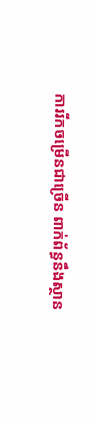ការរីកចម្រើនជាច្រើន ពាក់ព័ន្ធនឹងស្ថាន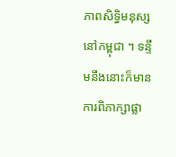ភាពសិទ្ធិមនុស្សនៅកម្ពុជា ។ ទន្ទឹមនឹងនោះក៏មានការពិភាក្សាផ្លា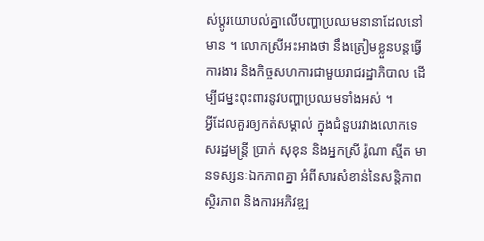ស់ប្តូរយោបល់គ្នាលើបញ្ហាប្រឈមនានាដែលនៅមាន ។ លោកស្រីអះអាងថា នឹងត្រៀមខ្លួនបន្តធ្វើការងារ និងកិច្ចសហការជាមួយរាជរដ្ឋាភិបាល ដើម្បីជម្នះពុះពារនូវបញ្ហាប្រឈមទាំងអស់ ។
អ្វីដែលគួរឲ្យកត់សម្គាល់ ក្នុងជំនួបរវាងលោកទេសរដ្ឋមន្រ្តី ប្រាក់ សុខុន និងអ្នកស្រី រ៉ូណា ស្មីត មានទស្សនៈឯកភាពគ្នា អំពីសារសំខាន់នៃសន្តិភាព ស្ថិរភាព និងការអភិវឌ្ឍ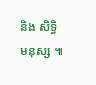និង សិទ្ធិមនុស្ស ៕